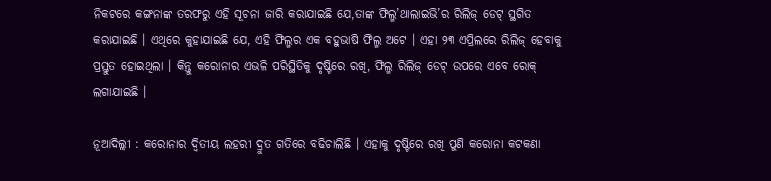ନିକଟରେ କଙ୍ଗନାଙ୍କ ତରଫରୁ ଏହି ସୂଚନା ଜାରି କରାଯାଇଛି ଯେ,ତାଙ୍କ ଫିଲ୍ମ’ଥାଲାଇଭି’ର ରିଲିଜ୍ ଡେଟ୍ ସ୍ଥଗିତ କରାଯାଇଛି । ଏଥିରେ କୁହାଯାଇଛି ଯେ, ଏହି ଫିଲ୍ମର ଏକ ବହୁଭାଷି ଫିଲ୍ମ ଅଟେ । ଏହା ୨୩ ଏପ୍ରିଲରେ ରିଲିଜ୍ ହେବାକୁ ପ୍ରସ୍ତୁତ ହୋଇଥିଲା । କିନ୍ତୁ କରୋନାର ଏଭଳି ପରିସ୍ଥିତିକୁ ଦୃଷ୍ଟିରେ ରଖି, ଫିଲ୍ମ ରିଲିଜ୍ ଡେଟ୍ ଉପରେ ଏବେ ରୋକ୍ ଲଗାଯାଇଛି ।

ନୂଆଦିଲ୍ଲୀ : କରୋନାର ଦ୍ୱିତୀୟ ଲହରୀ ଦ୍ରୁତ ଗତିରେ ବଢିଚାଲିଛି । ଏହାକୁ ଦୃଷ୍ଟିରେ ରଖି ପୁଣି କରୋନା କଟକଣା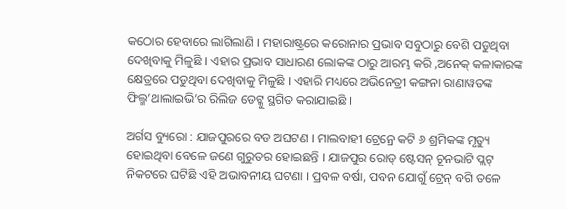କଠୋର ହେବାରେ ଲାଗିଲାଣି । ମହାରାଷ୍ଟ୍ରରେ କରୋନାର ପ୍ରଭାବ ସବୁଠାରୁ ବେଶି ପଡୁଥିବା ଦେଖିବାକୁ ମିଳୁଛି । ଏହାର ପ୍ରଭାବ ସାଧାରଣ ଲୋକଙ୍କ ଠାରୁ ଆରମ୍ଭ କରି ,ଅନେକ୍ କଳାକାରଙ୍କ କ୍ଷେତ୍ରରେ ପଡୁଥିବା ଦେଖିବାକୁ ମିଳୁଛି । ଏହାରି ମଧ୍ୟରେ ଅଭିନେତ୍ରୀ କଙ୍ଗନା ରାଣାୱତଙ୍କ ଫିଲ୍ମ’ଥାଲାଇଭି’ର ରିଲିଜ ଡେଟ୍କୁ ସ୍ଥଗିତ କରାଯାଇଛି ।

ଅର୍ଗସ ବ୍ୟୁରୋ : ଯାଜପୁରରେ ବଡ ଅଘଟଣ । ମାଲବାହୀ ଟ୍ରେନ୍ରେ କଟି ୬ ଶ୍ରମିକଙ୍କ ମୃତ୍ୟୁ ହୋଇଥିବା ବେଳେ ଜଣେ ଗୁରୁତର ହୋଇଛନ୍ତି । ଯାଜପୁର ରୋଡ୍ ଷ୍ଟେସନ୍ ଚୂନଭାଟି ପ୍ଲଟ୍ ନିକଟରେ ଘଟିଛି ଏହି ଅଭାବନୀୟ ଘଟଣା । ପ୍ରବଳ ବର୍ଷା, ପବନ ଯୋଗୁଁ ଟ୍ରେନ୍ ବଗି ତଳେ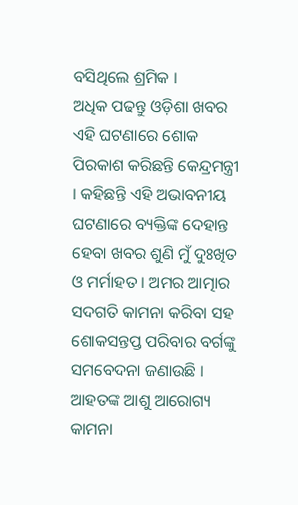ବସିଥିଲେ ଶ୍ରମିକ ।
ଅଧିକ ପଢନ୍ତୁ ଓଡ଼ିଶା ଖବର
ଏହି ଘଟଣାରେ ଶୋକ ପିରକାଶ କରିଛନ୍ତି କେନ୍ଦ୍ରମନ୍ତ୍ରୀ । କହିଛନ୍ତି ଏହି ଅଭାବନୀୟ ଘଟଣାରେ ବ୍ୟକ୍ତିଙ୍କ ଦେହାନ୍ତ ହେବା ଖବର ଶୁଣି ମୁଁ ଦୁଃଖିତ ଓ ମର୍ମାହତ । ଅମର ଆତ୍ମାର ସଦଗତି କାମନା କରିବା ସହ ଶୋକସନ୍ତପ୍ତ ପରିବାର ବର୍ଗଙ୍କୁ ସମବେଦନା ଜଣାଉଛି । ଆହତଙ୍କ ଆଶୁ ଆରୋଗ୍ୟ କାମନା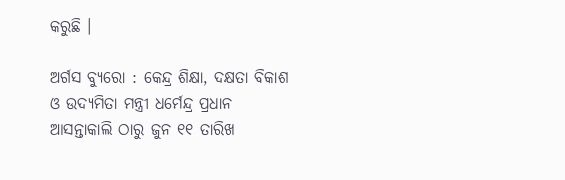କରୁଛି ।

ଅର୍ଗସ ବ୍ୟୁରୋ : କେନ୍ଦ୍ର ଶିକ୍ଷା, ଦକ୍ଷତା ବିକାଶ ଓ ଉଦ୍ୟମିତା ମନ୍ତ୍ରୀ ଧର୍ମେନ୍ଦ୍ର ପ୍ରଧାନ ଆସନ୍ତାକାଲି ଠାରୁ ଜୁନ ୧୧ ତାରିଖ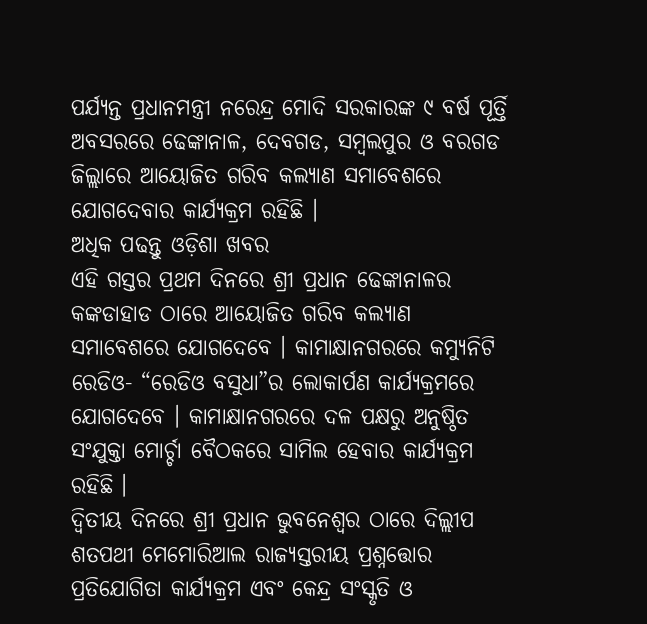ପର୍ଯ୍ୟନ୍ତ ପ୍ରଧାନମନ୍ତ୍ରୀ ନରେନ୍ଦ୍ର ମୋଦି ସରକାରଙ୍କ ୯ ବର୍ଷ ପୂର୍ତ୍ତି ଅବସରରେ ଢେଙ୍କାନାଳ, ଦେବଗଡ, ସମ୍ବଲପୁର ଓ ବରଗଡ ଜିଲ୍ଲାରେ ଆୟୋଜିତ ଗରିବ କଲ୍ୟାଣ ସମାବେଶରେ ଯୋଗଦେବାର କାର୍ଯ୍ୟକ୍ରମ ରହିଛି ।
ଅଧିକ ପଢନ୍ତୁ ଓଡ଼ିଶା ଖବର
ଏହି ଗସ୍ତର ପ୍ରଥମ ଦିନରେ ଶ୍ରୀ ପ୍ରଧାନ ଢେଙ୍କାନାଳର କଙ୍କଡାହାଡ ଠାରେ ଆୟୋଜିତ ଗରିବ କଲ୍ୟାଣ ସମାବେଶରେ ଯୋଗଦେବେ । କାମାକ୍ଷାନଗରରେ କମ୍ୟୁନିଟି ରେଡିଓ- “ରେଡିଓ ବସୁଧା”ର ଲୋକାର୍ପଣ କାର୍ଯ୍ୟକ୍ରମରେ ଯୋଗଦେବେ । କାମାକ୍ଷାନଗରରେ ଦଳ ପକ୍ଷରୁ ଅନୁଷ୍ଠିତ ସଂଯୁକ୍ତା ମୋର୍ଚ୍ଚା ବୈଠକରେ ସାମିଲ ହେବାର କାର୍ଯ୍ୟକ୍ରମ ରହିଛି ।
ଦ୍ୱିତୀୟ ଦିନରେ ଶ୍ରୀ ପ୍ରଧାନ ଭୁବନେଶ୍ୱର ଠାରେ ଦିଲ୍ଲୀପ ଶତପଥୀ ମେମୋରିଆଲ ରାଜ୍ୟସ୍ତରୀୟ ପ୍ରଶ୍ନତ୍ତୋର ପ୍ରତିଯୋଗିତା କାର୍ଯ୍ୟକ୍ରମ ଏବଂ କେନ୍ଦ୍ର ସଂସ୍କୃତି ଓ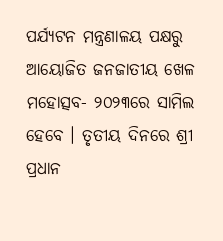ପର୍ଯ୍ୟଟନ ମନ୍ତ୍ରଣାଳୟ ପକ୍ଷରୁ ଆୟୋଜିତ ଜନଜାତୀୟ ଖେଳ ମହୋତ୍ସବ- ୨୦୨୩ରେ ସାମିଲ ହେବେ । ତୃତୀୟ ଦିନରେ ଶ୍ରୀ ପ୍ରଧାନ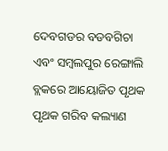ଦେବଗଡର ବଡବଗିଚା ଏବଂ ସମ୍ବଲପୁର ରେଙ୍ଗାଲି ବ୍ଲକରେ ଆୟୋଜିତ ପୃଥକ ପୃଥକ ଗରିବ କଲ୍ୟାଣ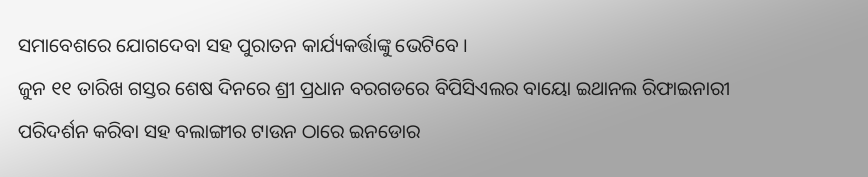ସମାବେଶରେ ଯୋଗଦେବା ସହ ପୁରାତନ କାର୍ଯ୍ୟକର୍ତ୍ତାଙ୍କୁ ଭେଟିବେ ।
ଜୁନ ୧୧ ତାରିଖ ଗସ୍ତର ଶେଷ ଦିନରେ ଶ୍ରୀ ପ୍ରଧାନ ବରଗଡରେ ବିପିସିଏଲର ବାୟୋ ଇଥାନଲ ରିଫାଇନାରୀ ପରିଦର୍ଶନ କରିବା ସହ ବଲାଙ୍ଗୀର ଟାଉନ ଠାରେ ଇନଡୋର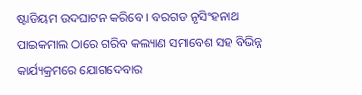ଷ୍ଟାଡିୟମ ଉଦଘାଟନ କରିବେ । ବରଗଡ ନୃସିଂହନାଥ ପାଇକମାଲ ଠାରେ ଗରିବ କଲ୍ୟାଣ ସମାବେଶ ସହ ବିଭିନ୍ନ କାର୍ଯ୍ୟକ୍ରମରେ ଯୋଗଦେବାର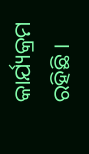କାର୍ଯ୍ୟକ୍ରମ ରହିଛି ।